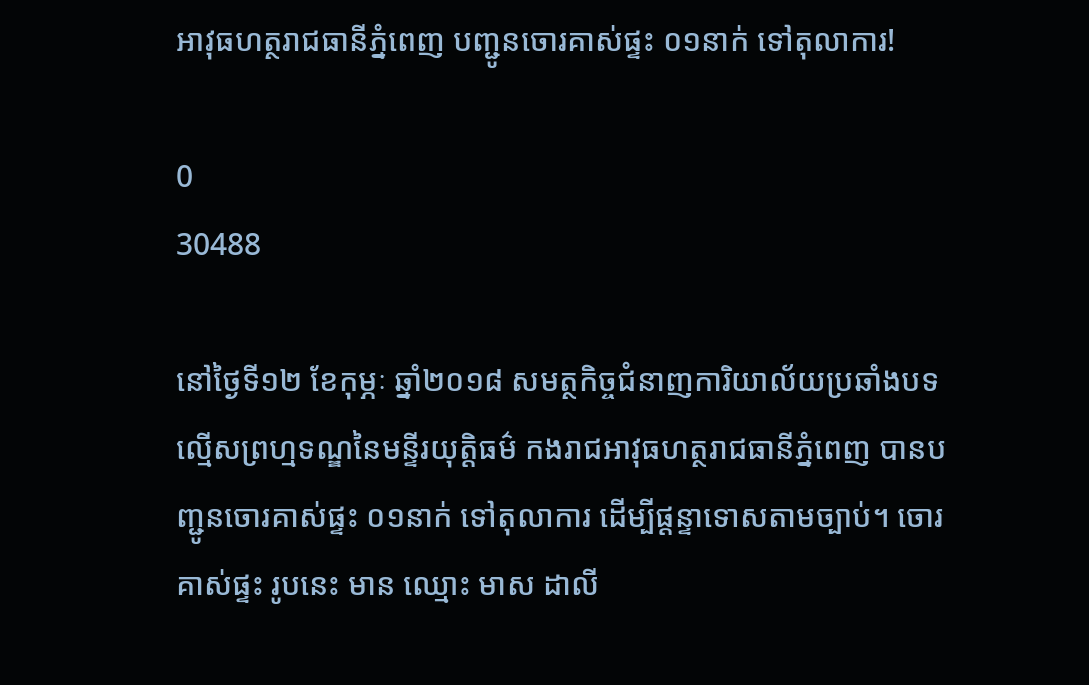អាវុធហត្ថរាជធានីភ្នំពេញ បញ្ជូនចោរគាស់ផ្ទះ ០១នាក់ ទៅតុលាការ!

0
30488

នៅថ្ងៃទី១២ ខែកុម្ភៈ ឆ្នាំ២០១៨ សមត្ថកិច្ចជំនាញការិយាល័យប្រឆាំងបទល្មើសព្រហ្មទណ្ឌនៃមន្ទីរយុត្តិធម៌ កងរាជអាវុធហត្ថរាជធានីភ្នំពេញ បានបញ្ជូនចោរគាស់ផ្ទះ ០១នាក់ ទៅតុលាការ ដើម្បីផ្តន្ទាទោសតាមច្បាប់។ ចោរគាស់ផ្ទះ រូបនេះ មាន ឈ្មោះ មាស ដាលី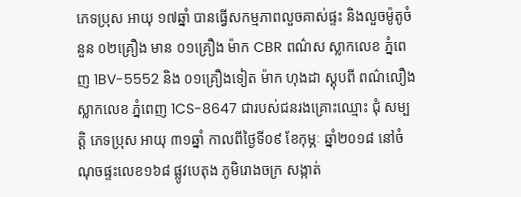ភេទប្រុស អាយុ ១៧ឆ្នាំ បានធ្វើសកម្មភាពលួចគាស់ផ្ទះ និងលួចម៉ូតូចំនួន ០២គ្រឿង មាន ០១គ្រឿង ម៉ាក CBR ពណ៌ស ស្លាកលេខ ភ្នំពេញ 1BV-5552 និង ០១គ្រឿងទៀត ម៉ាក ហុងដា ស្គុបពី ពណ៌លឿង ស្លាកលេខ ភ្នំពេញ 1CS-8647 ជារបស់ជនរងគ្រោះឈ្មោះ ជុំ សម្បត្តិ ភេទប្រុស អាយុ ៣១ឆ្នាំ កាលពីថ្ងៃទី០៩ ខែកុម្ភៈ ឆ្នាំ២០១៨ នៅចំណុចផ្ទះលេខ១៦៨ ផ្លូវបេតុង ភូមិរោងចក្រ សង្កាត់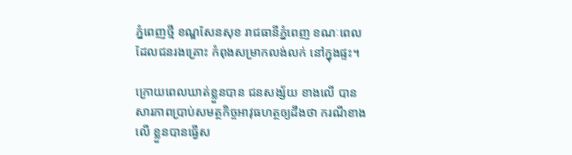ភ្នំពេញថ្មី ខណ្ឌសែនសុខ រាជធានីភ្នំពេញ ខណៈពេលដែលជនរងគ្រោះ កំពុងសម្រាកលង់លក់ នៅក្នុងផ្ទះ។

ក្រោយពេលឃាត់ខ្លួនបាន ជនសង្ស័យ ខាងលើ បានសារភាពប្រាប់សមត្ថកិច្ចអាវុធហត្ថឲ្យដឹងថា ករណីខាងលើ ខ្លួនបានធ្វើស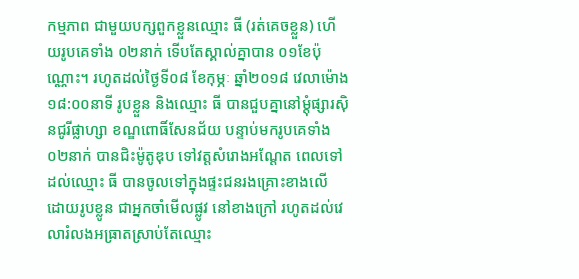កម្មភាព ជាមួយបក្សពួកខ្លួនឈ្មោះ ធី (រត់គេចខ្លួន) ហើយរូបគេទាំង ០២នាក់ ទើបតែស្គាល់គ្នាបាន ០១ខែប៉ុណ្ណោះ។ រហូតដល់ថ្ងៃទី០៨ ខែកុម្ភៈ ឆ្នាំ២០១៨ វេលាម៉ោង១៨:០០នាទី រូបខ្លួន និងឈ្មោះ ធី បានជួបគ្នានៅម្តុំផ្សារស៊ិនជូរីផ្លាហ្សា ខណ្ឌពោធិ៍សែនជ័យ បន្ទាប់មករូបគេទាំង ០២នាក់ បានជិះម៉ូតូឌុប ទៅវត្តសំរោងអណ្តែត ពេលទៅដល់ឈ្មោះ ធី បានចូលទៅក្នុងផ្ទះជនរងគ្រោះខាងលើ ដោយរូបខ្លូន ជាអ្នកចាំមើលផ្លូវ នៅខាងក្រៅ រហូតដល់វេលារំលងអធ្រាតស្រាប់តែឈ្មោះ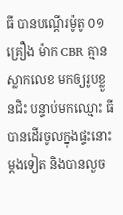ធី បានបណ្តើរម៉ូតូ ០១គ្រឿង ម៉ាក CBR គ្មានស្លាកលេខ មកឲ្យរូបខ្លួនជិះ បន្ទាប់មកឈ្មោះ ធី បានដើរចូលក្នុងផ្ទះនោះ ម្តងទៀត និងបានលួច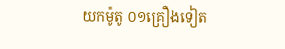យកម៉ូតូ ០១គ្រឿងទៀត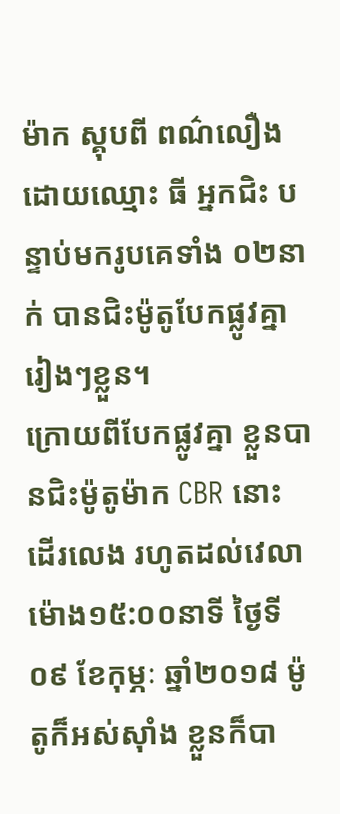ម៉ាក ស្គុបពី ពណ៌លឿង ដោយឈ្មោះ ធី អ្នកជិះ បន្ទាប់មករូបគេទាំង ០២នាក់ បានជិះម៉ូតូបែកផ្លូវគ្នារៀងៗខ្លួន។
ក្រោយពីបែកផ្លូវគ្នា ខ្លួនបានជិះម៉ូតូម៉ាក CBR នោះ ដើរលេង រហូតដល់វេលាម៉ោង១៥:០០នាទី ថ្ងៃទី០៩ ខែកុម្ភៈ ឆ្នាំ២០១៨ ម៉ូតូក៏អស់ស៊ាំង ខ្លួនក៏បា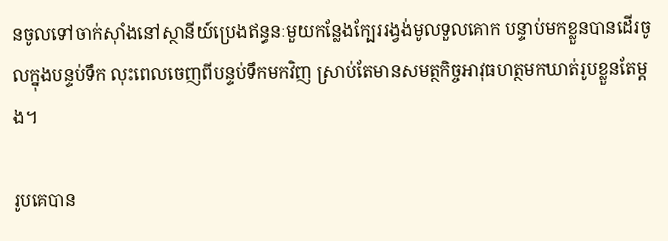នចូលទៅចាក់ស៊ាំងនៅស្ថានីយ៍ប្រេងឥន្ធនៈមួយកន្លែងក្បែររង្វង់មូលទួលគោក បន្ទាប់មកខ្លួនបានដើរចូលក្នុងបន្ទប់ទឹក លុះពេលចេញពីបន្ទប់ទឹកមកវិញ ស្រាប់តែមានសមត្ថកិច្ចអាវុធហត្ថមកឃាត់រូបខ្លួនតែម្តង។

រូបគេបាន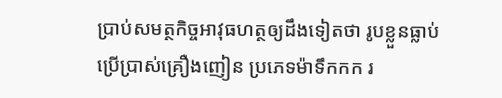ប្រាប់សមត្ថកិច្ចអាវុធហត្ថឲ្យដឹងទៀតថា រូបខ្លួនធ្លាប់ប្រើបា្រស់គ្រឿងញៀន ប្រភេទម៉ាទឹកកក រ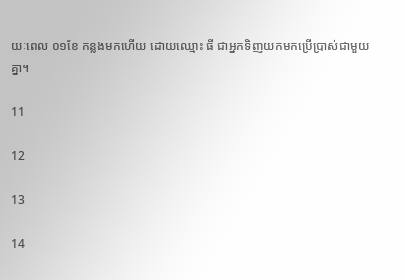យៈពេល ០១ខែ កន្លងមកហើយ ដោយឈ្មោះ ធី ជាអ្នកទិញយកមកប្រើប្រាស់ជាមួយគ្នា។

11

12

13

14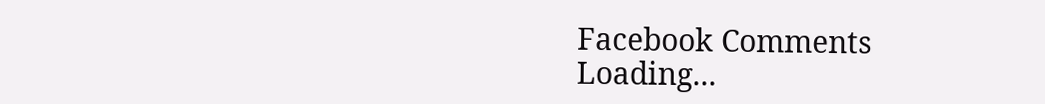Facebook Comments
Loading...